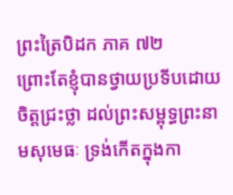ព្រះត្រៃបិដក ភាគ ៧២
ព្រោះតែខ្ញុំបានថ្វាយប្រទីបដោយចិត្តជ្រះថ្លា ដល់ព្រះសម្ពុទ្ធព្រះនាមសុមេធៈ ទ្រង់កើតក្នុងកា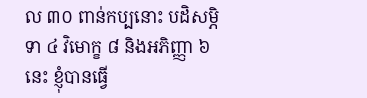ល ៣០ ពាន់កប្បនោះ បដិសម្ភិទា ៤ វិមោក្ខ ៨ និងអភិញ្ញា ៦ នេះ ខ្ញុំបានធ្វើ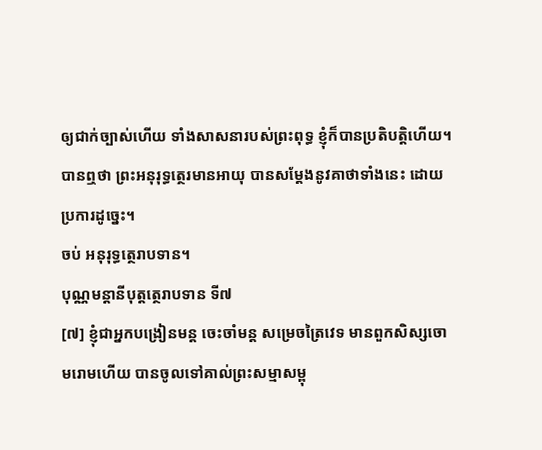ឲ្យជាក់ច្បាស់ហើយ ទាំងសាសនារបស់ព្រះពុទ្ធ ខ្ញុំក៏បានប្រតិបត្តិហើយ។
បានឮថា ព្រះអនុរុទ្ធត្ថេរមានអាយុ បានសម្តែងនូវគាថាទាំងនេះ ដោយប្រការដូច្នេះ។
ចប់ អនុរុទ្ធត្ថេរាបទាន។
បុណ្ណមន្តានីបុត្តត្ថេរាបទាន ទី៧
[៧] ខ្ញុំជាអ្នកបង្រៀនមន្ត ចេះចាំមន្ត សម្រេចត្រៃវេទ មានពួកសិស្សចោមរោមហើយ បានចូលទៅគាល់ព្រះសម្មាសម្ពុ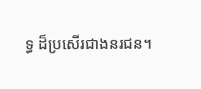ទ្ធ ដ៏ប្រសើរជាងនរជន។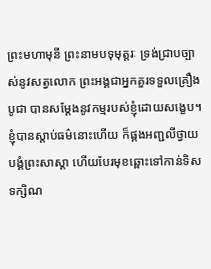ព្រះមហាមុនី ព្រះនាមបទុមុត្តរៈ ទ្រង់ជ្រាបច្បាស់នូវសត្វលោក ព្រះអង្គជាអ្នកគួរទទួលគ្រឿងបូជា បានសម្តែងនូវកម្មរបស់ខ្ញុំដោយសង្ខេប។ ខ្ញុំបានស្តាប់ធម៌នោះហើយ ក៏ផ្គងអញ្ជលីថ្វាយបង្គំព្រះសាស្តា ហើយបែរមុខឆ្ពោះទៅកាន់ទិសទក្សិណ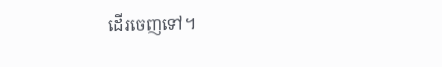ដើរចេញទៅ។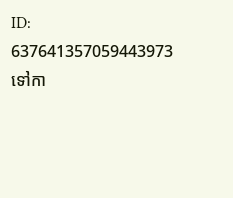ID: 637641357059443973
ទៅកា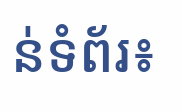ន់ទំព័រ៖